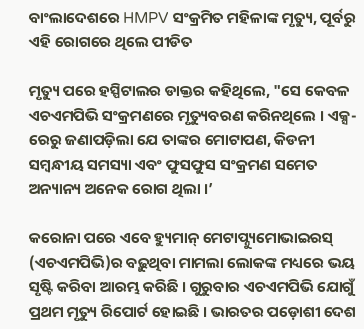ବାଂଲାଦେଶରେ HMPV ସଂକ୍ରମିତ ମହିଳାଙ୍କ ମୃତ୍ୟୁ, ପୂର୍ବରୁ ଏହି ରୋଗରେ ଥିଲେ ପୀଡିତ

ମୃତ୍ୟୁ ପରେ ହସ୍ପିଟାଲର ଡାକ୍ତର କହିଥିଲେ, "ସେ କେବଳ ଏଚଏମପିଭି ସଂକ୍ରମଣରେ ମୃତ୍ୟୁବରଣ କରିନଥିଲେ । ଏକ୍ସ-ରେରୁ ଜଣାପଡ଼ିଲା ଯେ ତାଙ୍କର ମୋଟାପଣ, କିଡନୀ ସମ୍ବନ୍ଧୀୟ ସମସ୍ୟା ଏବଂ ଫୁସଫୁସ ସଂକ୍ରମଣ ସମେତ ଅନ୍ୟାନ୍ୟ ଅନେକ ରୋଗ ଥିଲା ।’

କରୋନା ପରେ ଏବେ ହ୍ୟୁମାନ୍ ମେଟାପ୍ନ୍ୟୁମୋଭାଇରସ୍ (ଏଚଏମପିଭି)ର ବଢ଼ୁଥିବା ମାମଲା ଲୋକଙ୍କ ମଧ୍ୟରେ ଭୟ ସୃଷ୍ଟି କରିବା ଆରମ୍ଭ କରିଛି । ଗୁରୁବାର ଏଚଏମପିଭି ଯୋଗୁଁ ପ୍ରଥମ ମୃତ୍ୟୁ ରିପୋର୍ଟ ହୋଇଛି । ଭାରତର ପଡ଼ୋଶୀ ଦେଶ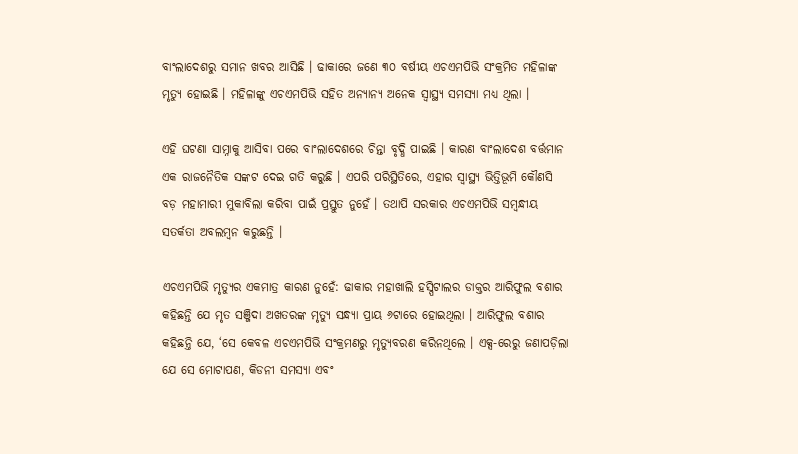ବାଂଲାଦେଶରୁ ସମାନ ଖବର ଆସିଛି । ଢାକାରେ ଜଣେ ୩୦ ବର୍ଷୀୟ ଏଚଏମପିଭି ସଂକ୍ରମିତ ମହିଳାଙ୍କ ମୃତ୍ୟୁ ହୋଇଛି । ମହିଳାଙ୍କୁ ଏଚଏମପିଭି ସହିତ ଅନ୍ୟାନ୍ୟ ଅନେକ ସ୍ୱାସ୍ଥ୍ୟ ସମସ୍ୟା ମଧ୍ୟ ଥିଲା ।

ଏହି ଘଟଣା ସାମ୍ନାକୁ ଆସିବା ପରେ ବାଂଲାଦେଶରେ ଚିନ୍ତା ବୃଦ୍ଧି ପାଇଛି । କାରଣ ବାଂଲାଦେଶ ବର୍ତ୍ତମାନ ଏକ ରାଜନୈତିକ ସଙ୍କଟ ଦେଇ ଗତି କରୁଛି । ଏପରି ପରିସ୍ଥିତିରେ, ଏହାର ସ୍ୱାସ୍ଥ୍ୟ ଭିତ୍ତିଭୂମି କୌଣସି ବଡ଼ ମହାମାରୀ ମୁକାବିଲା କରିବା ପାଇଁ ପ୍ରସ୍ତୁତ ନୁହେଁ । ତଥାପି ସରକାର ଏଚଏମପିଭି ସମ୍ବନ୍ଧୀୟ ସତର୍କତା ଅବଲମ୍ବନ କରୁଛନ୍ତି ।

ଏଚଏମପିଭି ମୃତ୍ୟୁର ଏକମାତ୍ର କାରଣ ନୁହେଁ: ଢାକାର ମହାଖାଲି ହସ୍ପିଟାଲର ଡାକ୍ତର ଆରିଫୁଲ ବଶାର କହିଛନ୍ତି ଯେ ମୃତ ସଞ୍ଜିଦା ଅଖତରଙ୍କ ମୃତ୍ୟୁ ସନ୍ଧ୍ୟା ପ୍ରାୟ ୬ଟାରେ ହୋଇଥିଲା । ଆରିଫୁଲ ବଶାର କହିଛନ୍ତି ଯେ, ‘ସେ କେବଳ ଏଚଏମପିଭି ସଂକ୍ରମଣରୁ ମୃତ୍ୟୁବରଣ କରିନଥିଲେ । ଏକ୍ସ-ରେରୁ ଜଣାପଡ଼ିଲା ଯେ ସେ ମୋଟାପଣ, କିଡନୀ ସମସ୍ୟା ଏବଂ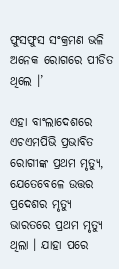ଫୁସଫୁସ ସଂକ୍ରମଣ ଭଳି ଅନେକ ରୋଗରେ ପୀଡିତ ଥିଲେ ।’

ଏହା ବାଂଲାଦେଶରେ ଏଚଏମପିଭି ପ୍ରଭାବିତ ରୋଗୀଙ୍କ ପ୍ରଥମ ମୃତ୍ୟୁ, ଯେତେବେଳେ ଉତ୍ତର ପ୍ରଦେଶର ମୃତ୍ୟୁ ଭାରତରେ ପ୍ରଥମ ମୃତ୍ୟୁ ଥିଲା । ଯାହା ପରେ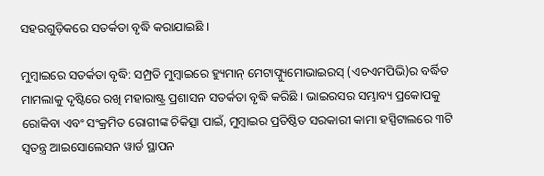ସହରଗୁଡ଼ିକରେ ସତର୍କତା ବୃଦ୍ଧି କରାଯାଇଛି ।

ମୁମ୍ବାଇରେ ସତର୍କତା ବୃଦ୍ଧି: ସମ୍ପ୍ରତି ମୁମ୍ବାଇରେ ହ୍ୟୁମାନ୍ ମେଟାପ୍ନ୍ୟୁମୋଭାଇରସ୍ (ଏଚଏମପିଭି)ର ବର୍ଦ୍ଧିତ ମାମଲାକୁ ଦୃଷ୍ଟିରେ ରଖି ମହାରାଷ୍ଟ୍ର ପ୍ରଶାସନ ସତର୍କତା ବୃଦ୍ଧି କରିଛି । ଭାଇରସର ସମ୍ଭାବ୍ୟ ପ୍ରକୋପକୁ ରୋକିବା ଏବଂ ସଂକ୍ରମିତ ରୋଗୀଙ୍କ ଚିକିତ୍ସା ପାଇଁ, ମୁମ୍ବାଇର ପ୍ରତିଷ୍ଠିତ ସରକାରୀ କାମା ହସ୍ପିଟାଲରେ ୩ଟି ସ୍ୱତନ୍ତ୍ର ଆଇସୋଲେସନ ୱାର୍ଡ ସ୍ଥାପନ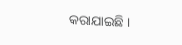କରାଯାଇଛି ।